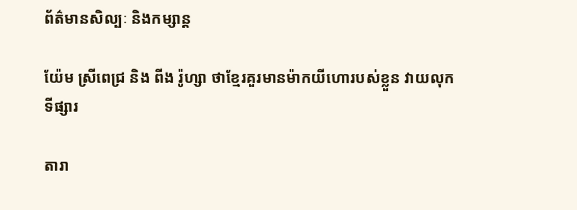ព័ត៌មានសិល្បៈ និងកម្សាន្ត

យ៉ែម ស្រីពេជ្រ និង ពីង រ៉ូហ្សា ថាខ្មែរគួរមានម៉ាកយីហោរបស់ខ្លួន វាយលុកទីផ្សារ

តារា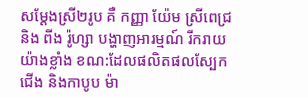សម្ដែងស្រី២រូប គឺ កញ្ញា យ៉ែម ស្រីពេជ្រ និង ពីង រ៉ូហ្សា បង្ហាញអារម្មណ៍ រីករាយយ៉ាងខ្លាំង ខណ:ដែលផលិតផលស្បែកជើង និងកាបូប ម៉ា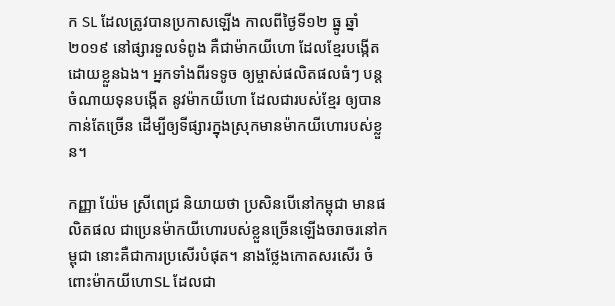ក SL ដែលត្រូវបានប្រកាសឡើង កាលពីថ្ងៃទី១២ ធ្នូ ឆ្នាំ២០១៩ នៅផ្សារទួលទំពូង គឺជាម៉ាកយីហោ ដែលខ្មែរបង្កើតដោយខ្លួនឯង។ អ្នកទាំងពីរទទូច ឲ្យម្ចាស់ផលិតផលធំៗ បន្តចំណាយទុនបង្កើត នូវម៉ាកយីហោ ដែលជារបស់ខ្មែរ ឲ្យបានកាន់តែច្រើន ដើម្បីឲ្យទីផ្សារក្នុងស្រុកមានម៉ាកយីហោរបស់ខ្លួន។

កញ្ញា យ៉ែម ស្រីពេជ្រ និយាយថា ប្រសិនបើនៅកម្ពុជា មានផលិតផល ជាប្រេនម៉ាកយីហោរបស់ខ្លួនច្រើនឡើងចរាចរនៅកម្ពុជា នោះគឺជាការប្រសើរបំផុត។ នាងថ្លែងកោតសរសើរ ចំពោះម៉ាកយីហោSL ដែលជា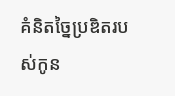គំនិតច្នៃប្រឌិតរបស់កូន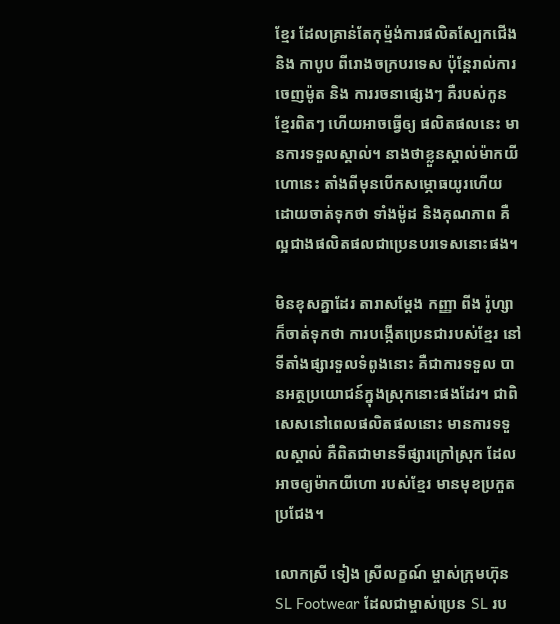ខ្មែរ ដែលគ្រាន់តែកុម្ម៉ង់ការផលិតស្បែកជើង និង កាបូប ពីរោងចក្របរទេស ប៉ុន្តែរាល់ការ ចេញម៉ូត និង ការរចនាផ្សេងៗ គឺរបស់កូនខ្មែរពិតៗ ហើយអាចធ្វើឲ្យ ផលិតផលនេះ មានការទទួលស្គាល់។ នាងថាខ្លួនស្គាល់ម៉ាកយីហោនេះ តាំងពីមុនបើកសម្ភោធយូរហើយ ដោយចាត់ទុកថា ទាំងម៉ូដ និងគុណភាព គឺល្អជាងផលិតផលជាប្រេនបរទេសនោះផង។

មិនខុសគ្នាដែរ តារាសម្ដែង កញ្ញា ពីង រ៉ូហ្សា ក៏ចាត់ទុកថា ការបង្កើតប្រេនជារបស់ខ្មែរ នៅទីតាំងផ្សារទួលទំពូងនោះ គឺជាការទទួល បានអត្ថប្រយោជន៍ក្នុងស្រុកនោះផងដែរ។ ជាពិសេសនៅពេលផលិតផលនោះ មានការទទួលស្គាល់ គឺពិតជាមានទីផ្សារក្រៅស្រុក ដែលអាចឲ្យម៉ាកយីហោ របស់ខ្មែរ មានមុខប្រកួតប្រជែង។

លោកស្រី ទៀង ស្រីលក្ខណ៍ ម្ចាស់ក្រុមហ៊ុន SL Footwear ដែលជាម្ចាស់ប្រេន SL រប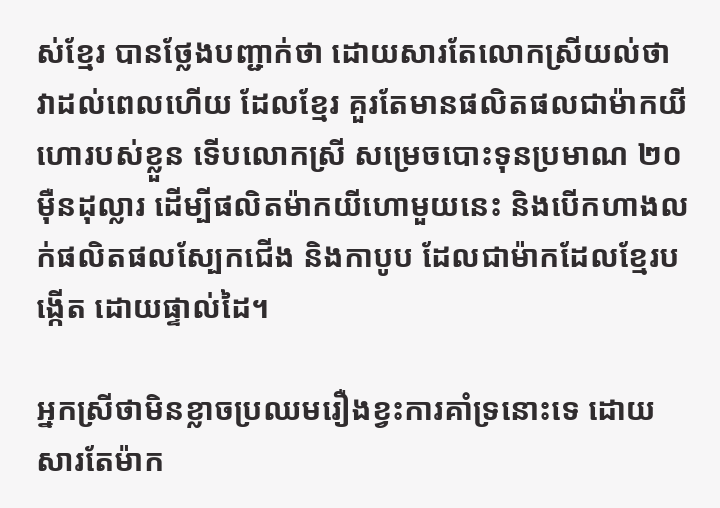ស់ខ្មែរ បានថ្លែងបញ្ជាក់ថា ដោយសារតែលោកស្រីយល់ថា វាដល់ពេលហើយ ដែលខ្មែរ គួរតែមានផលិតផលជាម៉ាកយីហោរបស់ខ្លួន ទើបលោកស្រី សម្រេចបោះទុនប្រមាណ ២០ម៉ឺនដុល្លារ ដើម្បីផលិតម៉ាកយីហោមួយនេះ និងបើកហាងលក់ផលិតផលស្បែកជើង និងកាបូប ដែលជាម៉ាកដែលខ្មែរបង្កើត ដោយផ្ទាល់ដៃ។

អ្នកស្រីថាមិនខ្លាចប្រឈមរឿងខ្វះការគាំទ្រនោះទេ ដោយសារតែម៉ាក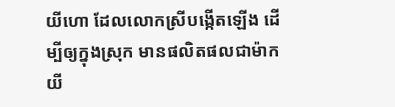យីហោ ដែលលោកស្រីបង្កើតឡើង ដើម្បីឲ្យក្នុងស្រុក មានផលិតផលជាម៉ាកយី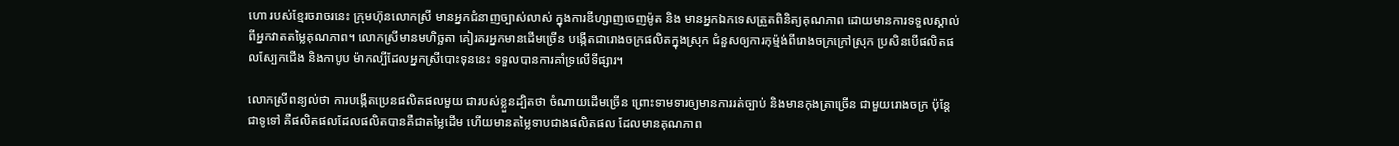ហោ របស់ខ្មែរចរាចរនេះ ក្រុមហ៊ុនលោកស្រី មានអ្នកជំនាញច្បាស់លាស់ ក្នុងការឌីហ្សាញចេញម៉ូត និង មានអ្នកឯកទេសត្រួតពិនិត្យគុណភាព ដោយមានការទទួលស្គាល់ ពីអ្នកវាតតម្លៃគុណភាព។ លោកស្រីមានមហិច្ឆតា គៀរគរអ្នកមានដើមច្រើន បង្កើតជារោងចក្រផលិតក្នុងស្រុក ជំនួសឲ្យការកុម្ម៉ង់ពីរោងចក្រក្រៅស្រុក ប្រសិនបើផលិតផលស្បែកជើង និងកាបូប ម៉ាកល្បីដែលអ្នកស្រីបោះទុននេះ ទទួលបានការគាំទ្រលើទីផ្សារ។

លោកស្រីពន្យល់ថា ការបង្កើតប្រេនផលិតផលមួយ ជារបស់ខ្លួនដ្បិតថា ចំណាយដើមច្រើន ព្រោះទាមទារឲ្យមានការរត់ច្បាប់ និងមានកុងត្រាច្រើន ជាមួយរោងចក្រ ប៉ុន្តែជាទូទៅ គឺផលិតផលដែលផលិតបានគឺជាតម្លៃដើម ហើយមានតម្លៃទាបជាងផលិតផល ដែលមានគុណភាព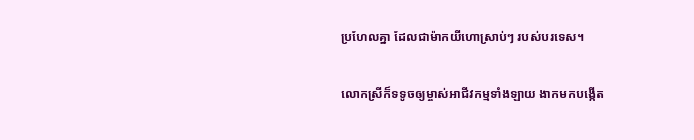ប្រហែលគ្នា ដែលជាម៉ាកយីហោស្រាប់ៗ របស់បរទេស។

លោកស្រីក៏ទទូចឲ្យម្ចាស់អាជីវកម្មទាំងឡាយ ងាកមកបង្កើត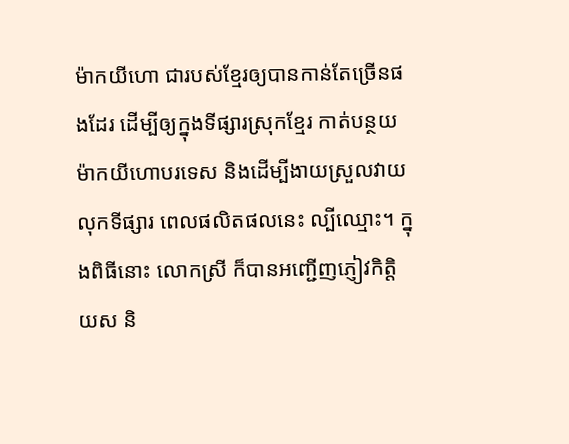ម៉ាកយីហោ ជារបស់ខ្មែរឲ្យបានកាន់តែច្រើនផងដែរ ដើម្បីឲ្យក្នុងទីផ្សារស្រុកខ្មែរ កាត់បន្ថយម៉ាកយីហោបរទេស និងដើម្បីងាយស្រួលវាយលុកទីផ្សារ ពេលផលិតផលនេះ ល្បីឈ្មោះ។ ក្នុងពិធីនោះ លោកស្រី ក៏បានអញ្ជើញភ្ញៀវកិត្តិយស និ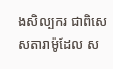ងសិល្បករ ជាពិសេសតារាម៉ូដែល ស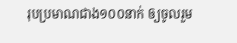រុបប្រមាណជាង១០០នាក់ ឲ្យចូលរួម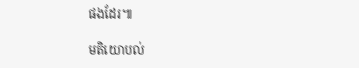ផងដែរ៕

មតិយោបល់